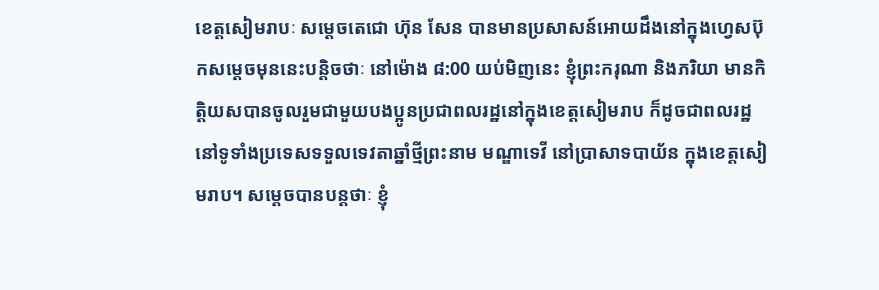ខេត្តសៀមរាបៈ សម្តេចតេជោ ហ៊ុន សែន បានមានប្រសាសន៍អោយដឹងនៅក្នុងហ្វេសប៊ុកសម្តេចមុននេះបន្តិចថាៈ នៅម៉ោង ៨:00 យប់មិញនេះ ខ្ញុំព្រះករុណា និងភរិយា មានកិត្តិយសបានចូលរួមជាមួយបងប្អូនប្រជាពលរដ្ឋនៅក្នុងខេត្តសៀមរាប ក៏ដូចជាពលរដ្ឋនៅទូទាំងប្រទេសទទួលទេវតាឆ្នាំថ្មីព្រះនាម មណ្ឌាទេវី នៅប្រាសាទបាយ័ន ក្នុងខេត្តសៀមរាប។ សម្តេចបានបន្តថាៈ ខ្ញុំ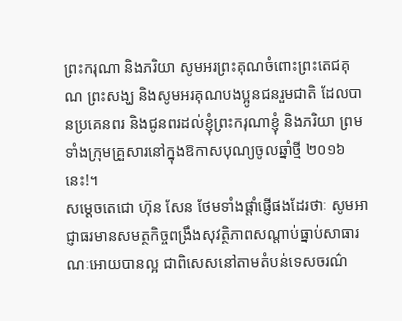ព្រះករុណា និងភរិយា សូមអរព្រះគុណចំពោះព្រះតេជគុណ ព្រះសង្ឃ និងសូមអរគុណបងប្អូនជនរួមជាតិ ដែលបានប្រគេនពរ និងជូនពរដល់ខ្ញុំព្រះករុណាខ្ញុំ និងភរិយា ព្រមទាំងក្រុមគ្រួសារនៅក្នុងឱកាសបុណ្យចូលឆ្នាំថ្មី ២០១៦ នេះ!។
សម្តេចតេជោ ហ៊ុន សែន ថែមទាំងផ្តាំផ្ញើផងដែរថាៈ សូមអាជ្ញាធរមានសមត្ថកិច្ចពង្រឹងសុវត្ថិភាពសណ្តាប់ធ្នាប់សាធារណៈអោយបានល្អ ជាពិសេសនៅតាមតំបន់ទេសចរណ៌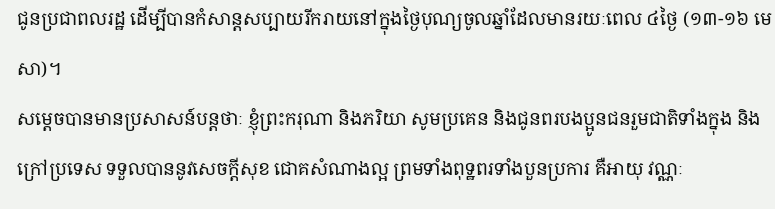ជូនប្រជាពលរដ្ឋ ដើម្បីបានកំសាន្តសប្បាយរីករាយនៅក្នុងថ្ងៃបុណ្យចូលឆ្នាំដែលមានរយៈពេល ៤ថ្ងៃ (១៣-១៦ មេសា)។
សម្តេចបានមានប្រសាសន៍បន្តថាៈ ខ្ញុំព្រះករុណា និងភរិយា សូមប្រគេន និងជូនពរបងប្អូនជនរួមជាតិទាំងក្នុង និងក្រៅប្រទេស ទទួលបាននូវសេចក្តីសុខ ជោគសំណាងល្អ ព្រមទាំងពុទ្ឋពរទាំងបួនប្រការ គឺអាយុ វណ្ណៈ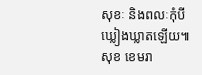សុខៈ និងពលៈកុំបីឃ្លៀងឃ្លាតឡើយ៕
សុខ ខេមរា